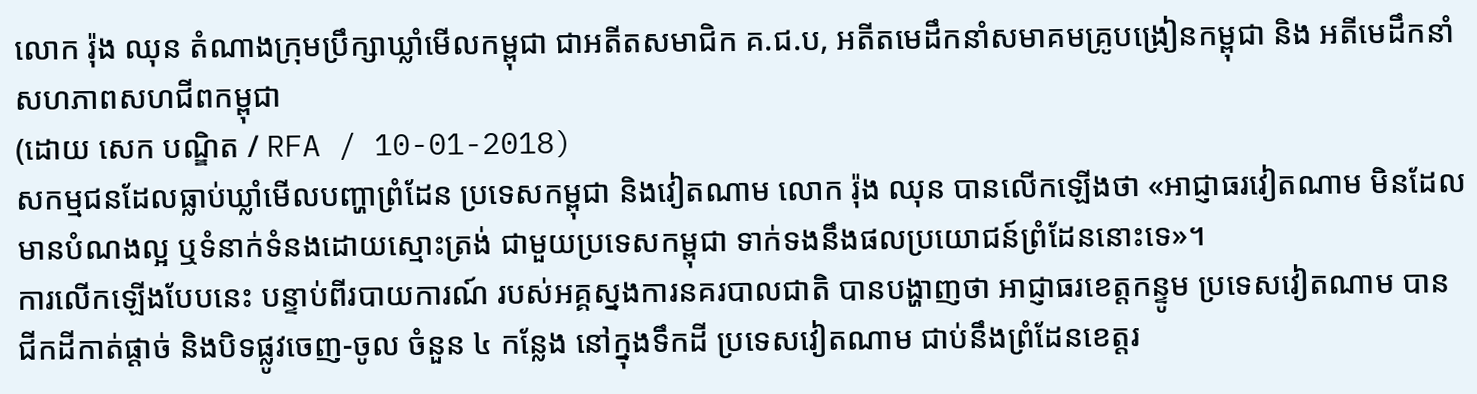លោក រ៉ុង ឈុន តំណាងក្រុមប្រឹក្សាឃ្លាំមើលកម្ពុជា ជាអតីតសមាជិក គ.ជ.ប, អតីតមេដឹកនាំសមាគមគ្រូបង្រៀនកម្ពុជា និង អតីមេដឹកនាំសហភាពសហជីពកម្ពុជា
(ដោយ សេក បណ្ឌិត / RFA / 10-01-2018)
សកម្មជនដែលធ្លាប់ឃ្លាំមើលបញ្ហាព្រំដែន ប្រទេសកម្ពុជា និងវៀតណាម លោក រ៉ុង ឈុន បានលើកឡើងថា «អាជ្ញាធរវៀតណាម មិនដែលមានបំណងល្អ ឬទំនាក់ទំនងដោយស្មោះត្រង់ ជាមួយប្រទេសកម្ពុជា ទាក់ទងនឹងផលប្រយោជន៍ព្រំដែននោះទេ»។
ការលើកឡើងបែបនេះ បន្ទាប់ពីរបាយការណ៍ របស់អគ្គស្នងការនគរបាលជាតិ បានបង្ហាញថា អាជ្ញាធរខេត្តកន្ទូម ប្រទេសវៀតណាម បានជីកដីកាត់ផ្ដាច់ និងបិទផ្លូវចេញ-ចូល ចំនួន ៤ កន្លែង នៅក្នុងទឹកដី ប្រទេសវៀតណាម ជាប់នឹងព្រំដែនខេត្តរ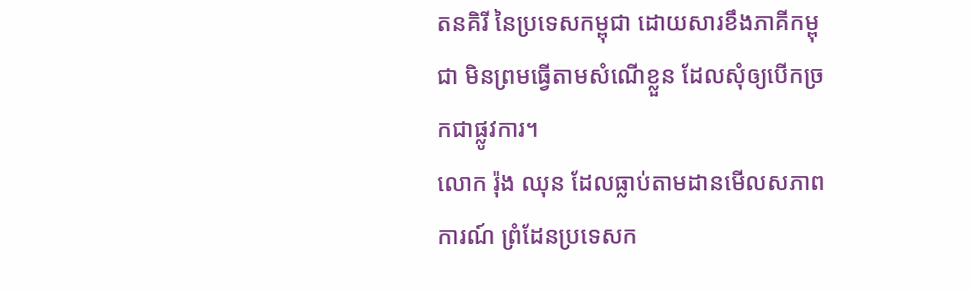តនគិរី នៃប្រទេសកម្ពុជា ដោយសារខឹងភាគីកម្ពុជា មិនព្រមធ្វើតាមសំណើខ្លួន ដែលសុំឲ្យបើកច្រកជាផ្លូវការ។
លោក រ៉ុង ឈុន ដែលធ្លាប់តាមដានមើលសភាពការណ៍ ព្រំដែនប្រទេសក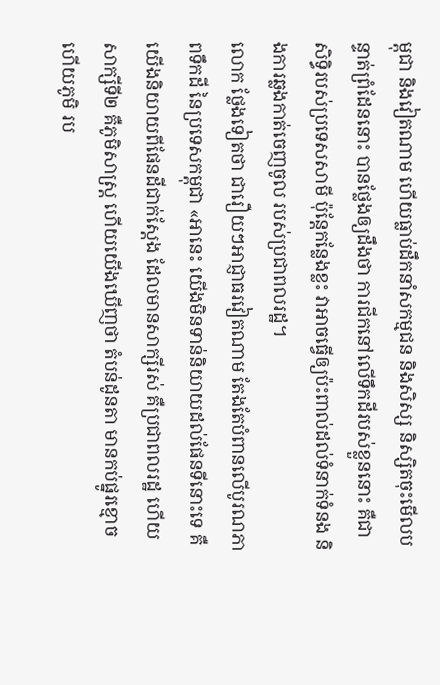ម្ពុជា និងវៀតណាម ហើយធ្លាប់ដឹកនាំសកម្មជន និងសិស្ស និស្សិតចុះមើលបន្ទាត់ព្រំដែននោះ បានថ្លែងឲ្យដឹងថា ការជីកនៅលើទឹកដីរបស់ខ្លួននោះ គឺជាសិទ្ធិរបស់ប្រទេសសាមី ប៉ុន្តែកន្លែងខ្លះ វាអាចធ្វើឲ្យប៉ះពាល់ដល់ទំនាក់ទំនង និងការឆ្លងកាត់ចេញចូល របស់ប្រជាពលរដ្ឋ។
លោក ថ្លែងទៀតថា ជារឿយៗអាជ្ញាធរវៀតណាម តែងតែបំពានលើបូរណភាពទឹកដី នៃប្រទេសកម្ពុជា «អានេះ យើងមិនទាន់និយាយដល់ផែនទីនោះទេ គឺយើងនិយាយពីផែនដីជាក់ស្ដែង ដែលមានសាក្សីរស់ គឺប្រជាពលរដ្ឋ ហើយសាក្សីទី២ គឺភូមិសាស្ត្រ ហើយយើងឃើញថា តំបន់ដូនតា មានកប់ផ្នូរខ្មោច ហើយភូមិ រប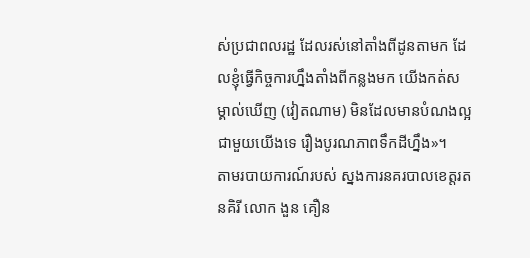ស់ប្រជាពលរដ្ឋ ដែលរស់នៅតាំងពីដូនតាមក ដែលខ្ញុំធ្វើកិច្ចការហ្នឹងតាំងពីកន្លងមក យើងកត់សម្គាល់ឃើញ (វៀតណាម) មិនដែលមានបំណងល្អ ជាមួយយើងទេ រឿងបូរណភាពទឹកដីហ្នឹង»។
តាមរបាយការណ៍របស់ ស្នងការនគរបាលខេត្តរតនគិរី លោក ងួន គឿន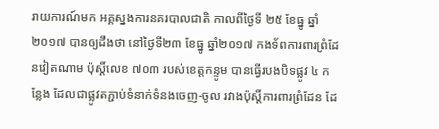រាយការណ៍មក អគ្គស្នងការនគរបាលជាតិ កាលពីថ្ងៃទី ២៥ ខែធ្នូ ឆ្នាំ២០១៧ បានឲ្យដឹងថា នៅថ្ងៃទី២៣ ខែធ្នូ ឆ្នាំ២០១៧ កងទ័ពការពារព្រំដែនវៀតណាម ប៉ុស្តិ៍លេខ ៧០៣ របស់ខេត្តកន្ទូម បានធ្វើរបងបិទផ្លូវ ៤ កន្លែង ដែលជាផ្លូវតភ្ជាប់ទំនាក់ទំនងចេញ-ចូល រវាងប៉ុស្តិ៍ការពារព្រំដែន ដែ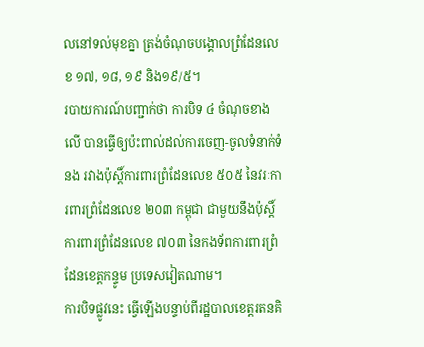លនៅទល់មុខគ្នា ត្រង់ចំណុចបង្គោលព្រំដែនលេខ ១៧, ១៨, ១៩ និង១៩/៥។
របាយការណ៍បញ្ជាក់ថា ការបិទ ៤ ចំណុចខាងលើ បានធ្វើឲ្យប៉ះពាល់ដល់ការចេញ-ចូលទំនាក់ទំនង រវាងប៉ុស្តិ៍ការពារព្រំដែនលេខ ៥០៥ នៃវរៈការពារព្រំដែនលេខ ២០៣ កម្ពុជា ជាមួយនឹងប៉ុស្តិ៍ការពារព្រំដែនលេខ ៧០៣ នៃកងទ័ពការពារព្រំដែនខេត្តកន្ទូម ប្រទេសវៀតណាម។
ការបិទផ្លូវនេះ ធ្វើឡើងបន្ទាប់ពីរដ្ឋបាលខេត្តរតនគិ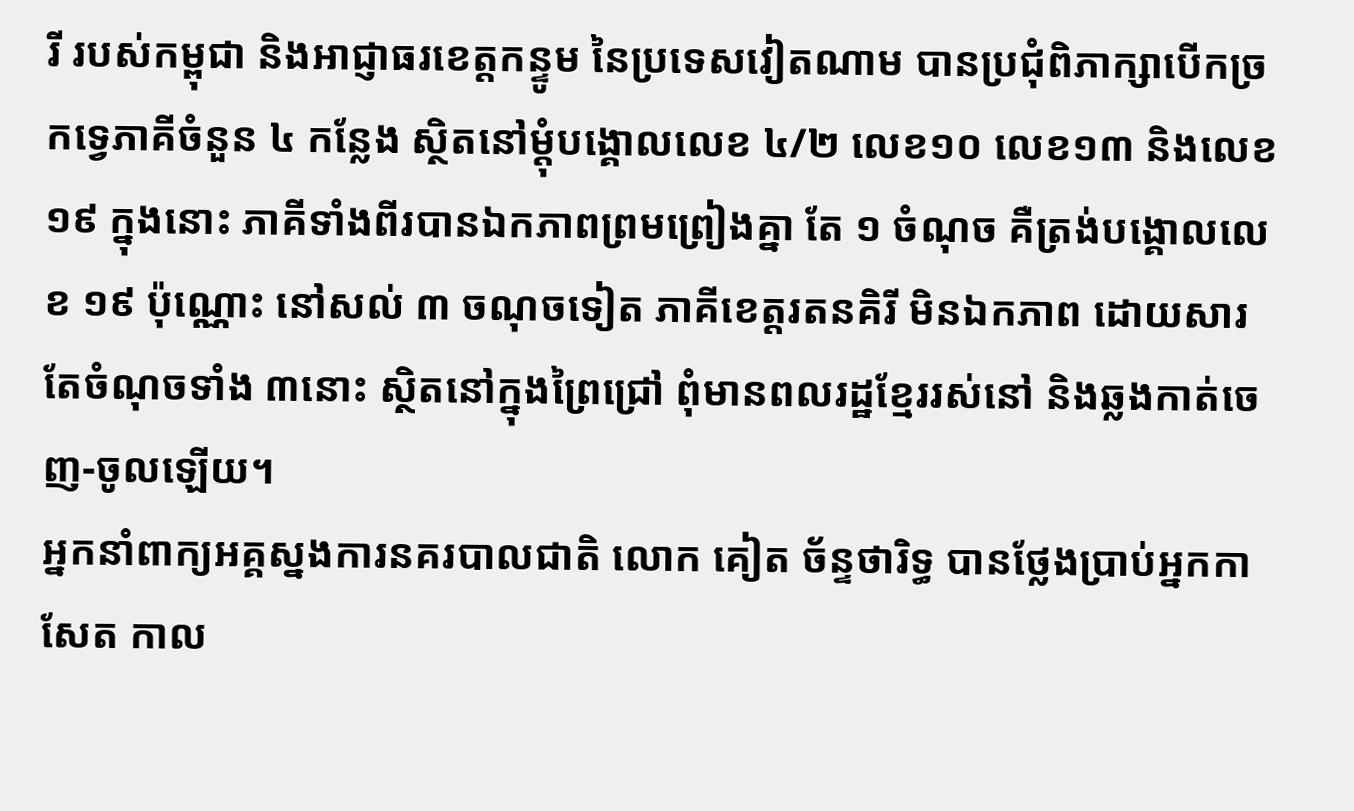រី របស់កម្ពុជា និងអាជ្ញាធរខេត្តកន្ទូម នៃប្រទេសវៀតណាម បានប្រជុំពិភាក្សាបើកច្រកទ្វេភាគីចំនួន ៤ កន្លែង ស្ថិតនៅម្ដុំបង្គោលលេខ ៤/២ លេខ១០ លេខ១៣ និងលេខ១៩ ក្នុងនោះ ភាគីទាំងពីរបានឯកភាពព្រមព្រៀងគ្នា តែ ១ ចំណុច គឺត្រង់បង្គោលលេខ ១៩ ប៉ុណ្ណោះ នៅសល់ ៣ ចណុចទៀត ភាគីខេត្តរតនគិរី មិនឯកភាព ដោយសារតែចំណុចទាំង ៣នោះ ស្ថិតនៅក្នុងព្រៃជ្រៅ ពុំមានពលរដ្ឋខ្មែររស់នៅ និងឆ្លងកាត់ចេញ-ចូលឡើយ។
អ្នកនាំពាក្យអគ្គស្នងការនគរបាលជាតិ លោក គៀត ច័ន្ទថារិទ្ធ បានថ្លែងប្រាប់អ្នកកាសែត កាល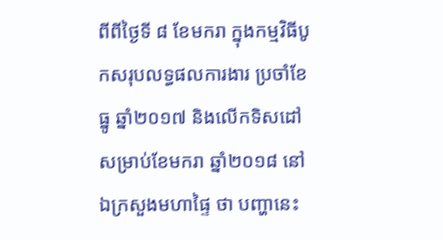ពីពីថ្ងៃទី ៨ ខែមករា ក្នុងកម្មវិធីបូកសរុបលទ្ធផលការងារ ប្រចាំខែធ្នូ ឆ្នាំ២០១៧ និងលើកទិសដៅសម្រាប់ខែមករា ឆ្នាំ២០១៨ នៅឯក្រសួងមហាផ្ទៃ ថា បញ្ហានេះ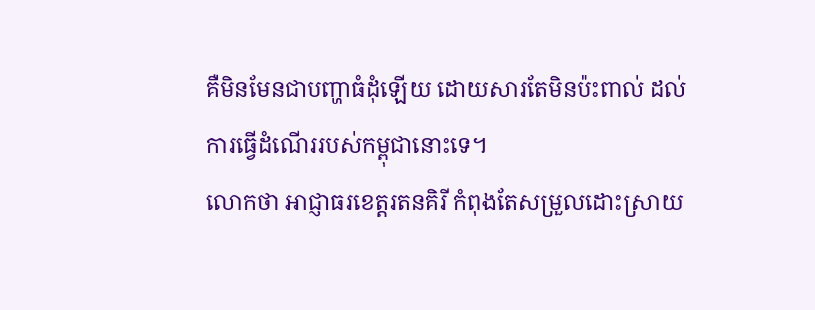គឺមិនមែនជាបញ្ហាធំដុំឡើយ ដោយសារតែមិនប៉ះពាល់ ដល់ការធ្វើដំណើររបស់កម្ពុជានោះទេ។
លោកថា អាជ្ញាធរខេត្តរតនគិរី កំពុងតែសម្រួលដោះស្រាយ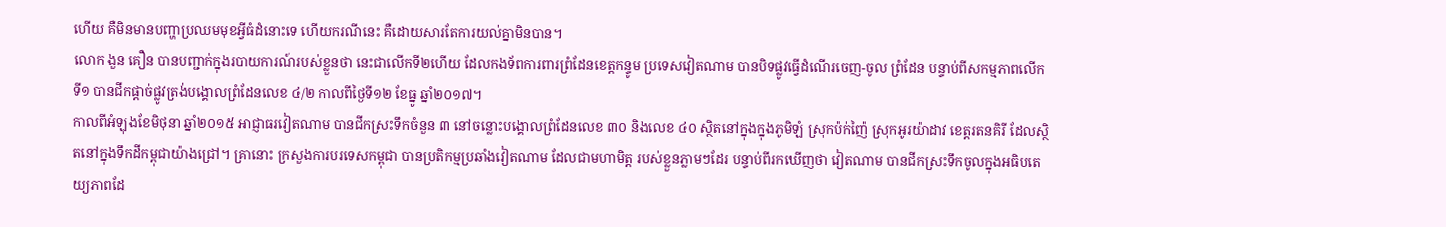ហើយ គឺមិនមានបញ្ហាប្រឈមមុខអ្វីធំដំនោះទេ ហើយករណីនេះ គឺដោយសារតែការយល់គ្នាមិនបាន។
លោក ងួន គឿន បានបញ្ជាក់ក្នុងរបាយការណ៍របស់ខ្លួនថា នេះជាលើកទី២ហើយ ដែលកងទ័ពការពារព្រំដែនខេត្តកន្ទូម ប្រទេសវៀតណាម បានបិទផ្លូវធ្វើដំណើរចេញ-ចូល ព្រំដែន បន្ទាប់ពីសកម្មភាពលើកទី១ បានជីកផ្ដាច់ផ្លូវត្រង់បង្គោលព្រំដែនលេខ ៤/២ កាលពីថ្ងៃទី១២ ខែធ្នូ ឆ្នាំ២០១៧។
កាលពីអំឡុងខែមិថុនា ឆ្នាំ២០១៥ អាជ្ញាធរវៀតណាម បានជីកស្រះទឹកចំនួន ៣ នៅចន្លោះបង្គោលព្រំដែនលេខ ៣០ និងលេខ ៤០ ស្ថិតនៅក្នុងក្នុងភូមិឡំ ស្រុកប៉ក់ញ៉ៃ ស្រុកអូរយ៉ាដាវ ខេត្តរតនគិរី ដែលស្ថិតនៅក្នុងទឹកដីកម្ពុជាយ៉ាងជ្រៅ។ គ្រានោះ ក្រសួងការបរទេសកម្ពុជា បានប្រតិកម្មប្រឆាំងវៀតណាម ដែលជាមហាមិត្ត របស់ខ្លួនភ្លាមៗដែរ បន្ទាប់ពីរកឃើញថា វៀតណាម បានជីកស្រះទឹកចូលក្នុងអធិបតេយ្យភាពដែ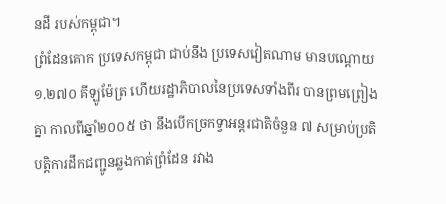នដី របស់កម្ពុជា។
ព្រំដែនគោក ប្រទេសកម្ពុជា ជាប់នឹង ប្រទេសវៀតណាម មានបណ្ដោយ ១.២៧០ គីឡូម៉ែត្រ ហើយរដ្ឋាភិបាលនៃប្រទេសទាំងពីរ បានព្រមព្រៀងគ្នា កាលពីឆ្នាំ២០០៥ ថា នឹងបើកច្រកទ្វាអន្តរជាតិចំនួន ៧ សម្រាប់ប្រតិបត្តិការដឹកជញ្ជូនឆ្លងកាត់ព្រំដែន រវាង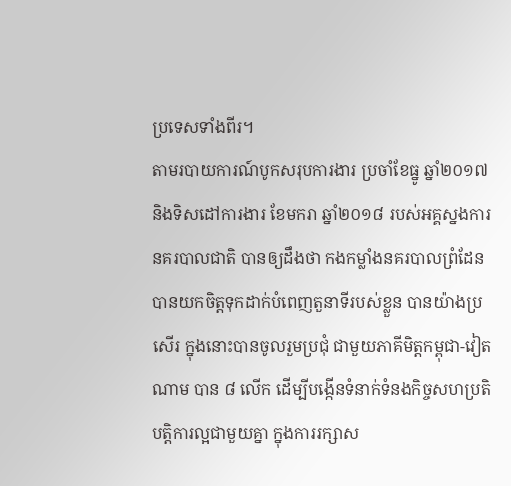ប្រទេសទាំងពីរ។
តាមរបាយការណ៍បូកសរុបការងារ ប្រចាំខែធ្នូ ឆ្នាំ២០១៧ និងទិសដៅការងារ ខែមករា ឆ្នាំ២០១៨ របស់អគ្គស្នងការនគរបាលជាតិ បានឲ្យដឹងថា កងកម្លាំងនគរបាលព្រំដែន បានយកចិត្តទុកដាក់បំពេញតួនាទីរបស់ខ្លួន បានយ៉ាងប្រសើរ ក្នុងនោះបានចូលរួមប្រជុំ ជាមួយភាគីមិត្តកម្ពុជា-វៀតណាម បាន ៨ លើក ដើម្បីបង្កើនទំនាក់ទំនងកិច្ចសហប្រតិបត្តិការល្អជាមួយគ្នា ក្នុងការរក្សាស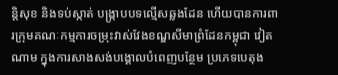ន្តិសុខ និងទប់ស្កាត់ បង្ក្រាបបទល្មើសឆ្លងដែន ហើយបានការពារក្រុមគណៈកម្មការចម្រុះវាស់វែងខណ្ឌសីមាព្រំដែនកម្ពុជា វៀតណាម ក្នុងការសាងសង់បង្គោលបំពេញបន្ថែម ប្រភេទបេតុង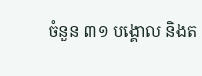ចំនួន ៣១ បង្គោល និងត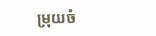ម្រុយចំ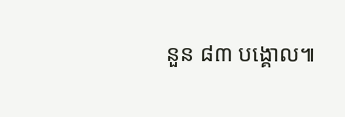នួន ៨៣ បង្គោល៕